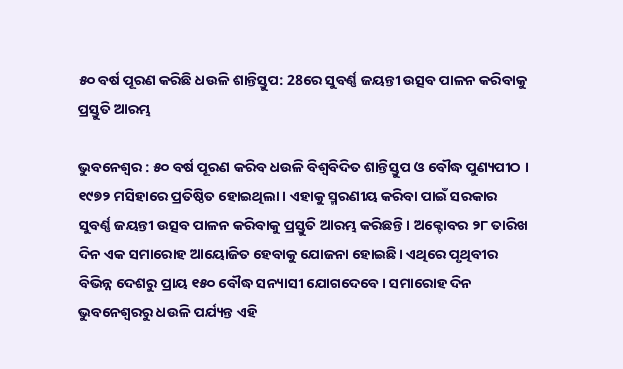୫୦ ବର୍ଷ ପୂରଣ କରିଛି ଧଉଳି ଶାନ୍ତିସ୍ତୁପ: 28ରେ ସୁବର୍ଣ୍ଣ ଜୟନ୍ତୀ ଉତ୍ସବ ପାଳନ କରିବାକୁ ପ୍ରସ୍ତୁତି ଆରମ୍ଭ

ଭୁବନେଶ୍ବର : ୫୦ ବର୍ଷ ପୂରଣ କରିବ ଧଉଳି ବିଶ୍ୱବିଦିତ ଶାନ୍ତିସ୍ତୁପ ଓ ବୌଦ୍ଧ ପୁଣ୍ୟପୀଠ । ୧୯୭୨ ମସିହାରେ ପ୍ରତିଷ୍ଠିତ ହୋଇଥିଲା । ଏହାକୁ ସ୍ମରଣୀୟ କରିବା ପାଇଁ ସରକାର ସୁବର୍ଣ୍ଣ ଜୟନ୍ତୀ ଉତ୍ସବ ପାଳନ କରିବାକୁ ପ୍ରସ୍ତୁତି ଆରମ୍ଭ କରିଛନ୍ତି। ଅକ୍ଟୋବର ୨୮ ତାରିଖ ଦିନ ଏକ ସମାରୋହ ଆୟୋଜିତ ହେବାକୁ ଯୋଜନା ହୋଇଛି। ଏଥିରେ ପୃଥିବୀର ବିଭିନ୍ନ ଦେଶରୁ ପ୍ରାୟ ୧୫୦ ବୌଦ୍ଧ ସନ୍ୟାସୀ ଯୋଗଦେବେ। ସମାରୋହ ଦିନ ଭୁବନେଶ୍ୱରରୁ ଧଉଳି ପର୍ଯ୍ୟନ୍ତ ଏହି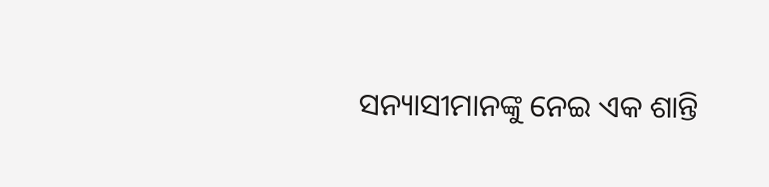ସନ୍ୟାସୀମାନଙ୍କୁ ନେଇ ଏକ ଶାନ୍ତି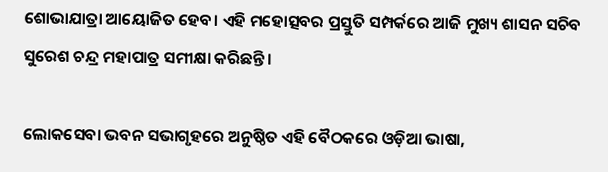ଶୋଭାଯାତ୍ରା ଆୟୋଜିତ ହେବ। ଏହି ମହୋତ୍ସବର ପ୍ରସ୍ତୁତି ସମ୍ପର୍କରେ ଆଜି ମୁଖ୍ୟ ଶାସନ ସଚିବ ସୁରେଶ ଚନ୍ଦ୍ର ମହାପାତ୍ର ସମୀକ୍ଷା କରିଛନ୍ତି।

ଲୋକସେବା ଭବନ ସଭାଗୃହରେ ଅନୁଷ୍ଠିତ ଏହି ବୈଠକରେ ଓଡ଼ିଆ ଭାଷା,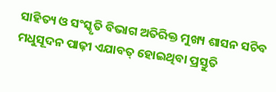ସାହିତ୍ୟ ଓ ସଂସ୍କୃତି ବିଭାଗ ଅତିରିକ୍ତ ମୁଖ୍ୟ ଶାସନ ସଚିବ ମଧୁସୂଦନ ପାଢ଼ୀ ଏଯାବତ୍‌ ହୋଇଥିବା ପ୍ରସ୍ତୁତି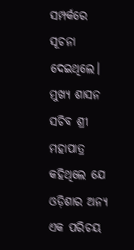ସମ୍ପର୍କରେ ସୂଚନା ଦେଇଥିଲେ। ମୁଖ୍ୟ ଶାସନ ସଚିବ ଶ୍ରୀ ମହାପାତ୍ର କହିଥିଲେ ଯେ ଓଡ଼ିଶାର ଅନ୍ୟ ଏକ ପରିଚୟ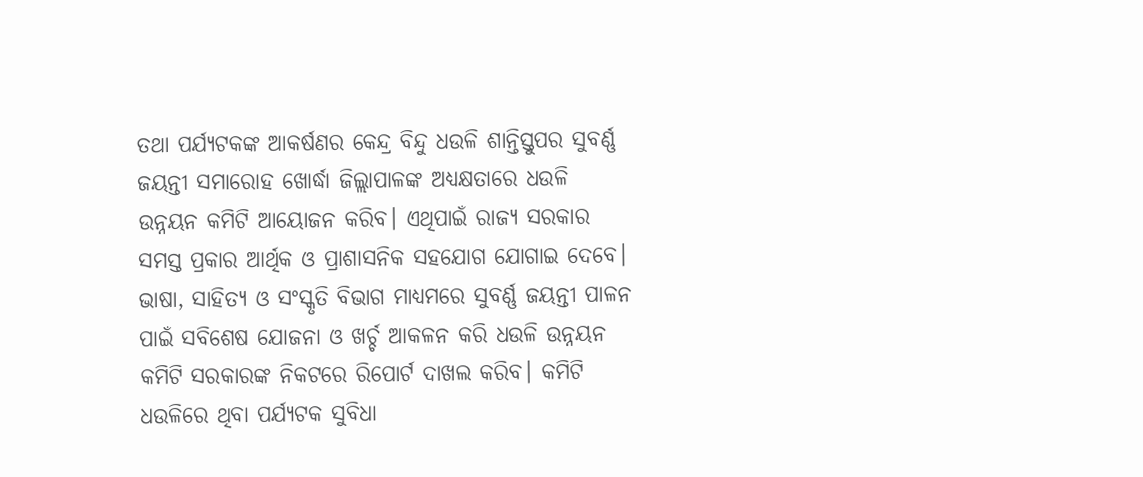ତଥା ପର୍ଯ୍ୟଟକଙ୍କ ଆକର୍ଷଣର କେନ୍ଦ୍ର ବିନ୍ଦୁ ଧଉଳି ଶାନ୍ତିସ୍ତୁପର ସୁବର୍ଣ୍ଣ ଜୟନ୍ତୀ ସମାରୋହ ଖୋର୍ଦ୍ଧା ଜିଲ୍ଲାପାଳଙ୍କ ଅଧ୍ୟକ୍ଷତାରେ ଧଉଳି ଉନ୍ନୟନ କମିଟି ଆୟୋଜନ କରିବ। ଏଥିପାଇଁ ରାଜ୍ୟ ସରକାର ସମସ୍ତ ପ୍ରକାର ଆର୍ଥିକ ଓ ପ୍ରାଶାସନିକ ସହଯୋଗ ଯୋଗାଇ ଦେବେ। ଭାଷା, ସାହିତ୍ୟ ଓ ସଂସ୍କୃତି ବିଭାଗ ମାଧ୍ୟମରେ ସୁବର୍ଣ୍ଣ ଜୟନ୍ତୀ ପାଳନ ପାଇଁ ସବିଶେଷ ଯୋଜନା ଓ ଖର୍ଚ୍ଚ ଆକଳନ କରି ଧଉଳି ଉନ୍ନୟନ କମିଟି ସରକାରଙ୍କ ନିକଟରେ ରିପୋର୍ଟ ଦାଖଲ କରିବ। କମିଟି ଧଉଳିରେ ଥିବା ପର୍ଯ୍ୟଟକ ସୁବିଧା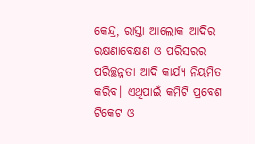କେନ୍ଦ୍ର, ରାସ୍ତା ଆଲୋକ ଆଦିର ରକ୍ଷଣାବେକ୍ଷଣ ଓ ପରିସରର ପରିଚ୍ଛନ୍ନତା ଆଦି କାର୍ଯ୍ୟ ନିୟମିତ କରିବ। ଏଥିପାଇଁ କମିଟି ପ୍ରବେଶ ଟିକେଟ ଓ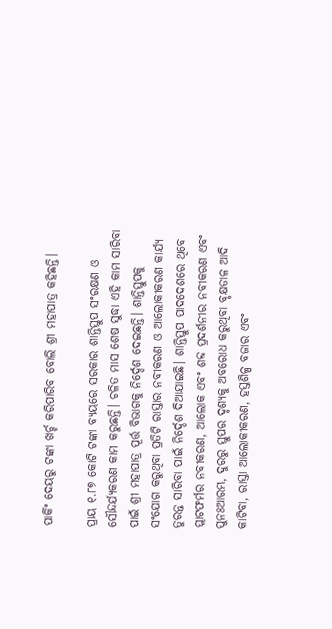ପାର୍କିଂ ଦେୟରୁ ଟଙ୍କା ଖର୍ଚ୍ଚ କରିପାରିବ ବୋଲି ଶ୍ରୀ ମହାପାତ୍ର କହିଛନ୍ତି।

ପ୍ରାୟ ୧.୮୭ କୋଟି ଟଙ୍କା ବ୍ୟୟରେ ସରକାର ଶାନ୍ତିସ୍ତୁପ ସଂରକ୍ଷଣ ଓ ସୌନ୍ଦର୍ଯ୍ୟକରଣ କାମ କରୁଛନ୍ତି। ଚଳିତ ମାସ ଶେଷ ସୁଦ୍ଧା ଏହି କାମ ସାରିବା ପାଇଁ ଶ୍ରୀ ମହାପାତ୍ର ପୂର୍ତ୍ତ ବିଭାଗକୁ ନିର୍ଦ୍ଦେଶ ଦେଇଛନ୍ତି। ଶାନ୍ତିସ୍ତୁପକୁ ସଂଯୋଗ କରୁଥିବା ପ୍ରତିଟି ରାସ୍ତାର ନବୀକରଣ ଓ ଆଲୋକୀକରଣ କାର୍ଯ୍ୟ ତୁରନ୍ତ ସାରିବା ପାଇଁ ନିର୍ଦ୍ଦେଶ ଦିଆଯାଇଛି। ଶାନ୍ତିସ୍ତୁପ ପାଦଦେଶରେ ଥିବ‌େ ପ୍ଲାଟଫର୍ମର ନବୀକରଣ, ଆଲୋକ ଏବଂ ଶବ୍ଦ ପ୍ରଦର୍ଶନୀର ନବୀକରଣ ଏବଂ ପୁନଃଆରମ୍ଭ, ଦୁରରୁ ସ୍ତୁପର ଦୃଶ୍ୟକୁ ଅବରୋଧ କରୁଥିବା ବୃକ୍ଷଡାଳ ଆଦି କାଟିବା, ରାସ୍ତା ଆଲୋକୀକରଣ, ହସ୍ତଶିଳ୍ପ ବଜାର ଏବଂ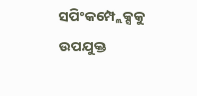ସପିଂକମ୍ପ୍ଲେକ୍ସକୁ ଉପଯୁକ୍ତ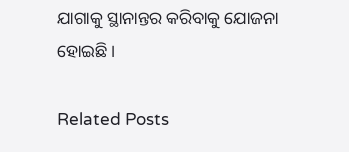ଯାଗାକୁ ସ୍ଥାନାନ୍ତର କରିବାକୁ ଯୋଜନା ହୋଇଛି।

Related Posts